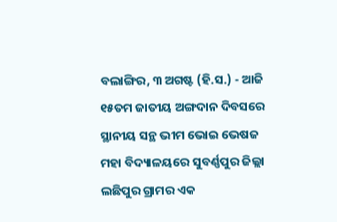ବଲାଙ୍ଗିର, ୩ ଅଗଷ୍ଟ (ହି.ସ.) - ଆଜି ୧୫ତମ ଜାତୀୟ ଅଙ୍ଗଦାନ ଦିବସରେ ସ୍ଥାନୀୟ ସନ୍ଥ ଭୀମ ଭୋଇ ଭେଷଜ ମହା ବିଦ୍ୟାଳୟରେ ସୁବର୍ଣ୍ଣପୁର ଜିଲ୍ଲା ଲଛିପୁର ଗ୍ରାମର ଏକ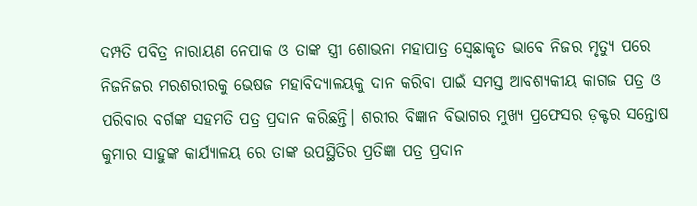ଦମ୍ପତି ପବିତ୍ର ନାରାୟଣ ନେପାକ ଓ ତାଙ୍କ ସ୍ତ୍ରୀ ଶୋଭନା ମହାପାତ୍ର ସ୍ୱେଛାକୃତ ଭାବେ ନିଜର ମୃତ୍ୟୁ ପରେ ନିଜନିଜର ମରଶରୀରକୁ ଭେଷଜ ମହାବିଦ୍ୟାଳୟକୁ ଦାନ କରିବା ପାଇଁ ସମସ୍ତ ଆବଶ୍ୟକୀୟ କାଗଜ ପତ୍ର ଓ ପରିବାର ବର୍ଗଙ୍କ ସହମତି ପତ୍ର ପ୍ରଦାନ କରିଛନ୍ତି। ଶରୀର ବିଜ୍ଞାନ ବିଭାଗର ମୁଖ୍ୟ ପ୍ରଫେସର ଡ଼କ୍ଟର ସନ୍ତୋଷ କୁମାର ସାହୁଙ୍କ କାର୍ଯ୍ୟାଳୟ ରେ ତାଙ୍କ ଉପସ୍ଥିତିର ପ୍ରତିଜ୍ଞା ପତ୍ର ପ୍ରଦାନ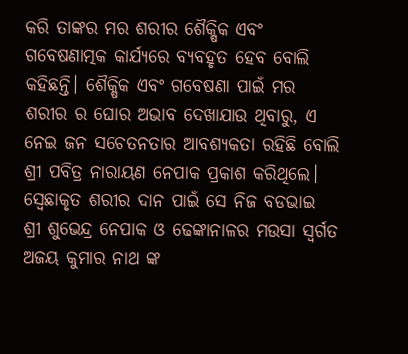କରି ତାଙ୍କର ମର ଶରୀର ଶୈକ୍ଷିକ ଏବଂ ଗବେଷଣାତ୍ମକ କାର୍ଯ୍ୟରେ ବ୍ୟବହୃତ ହେବ ବୋଲି କହିଛନ୍ତି। ଶୈକ୍ଷିକ ଏବଂ ଗବେଷଣା ପାଇଁ ମର ଶରୀର ର ଘୋର ଅଭାବ ଦେଖାଯାଉ ଥିବାରୁ, ଏ ନେଇ ଜନ ସଚେତନତାର ଆବଶ୍ୟକତା ରହିଛି ବୋଲି ଶ୍ରୀ ପବିତ୍ର ନାରାୟଣ ନେପାକ ପ୍ରକାଶ କରିଥିଲେ। ସ୍ୱେଛାକୃତ ଶରୀର ଦାନ ପାଇଁ ସେ ନିଜ ବଡଭାଇ ଶ୍ରୀ ଶୁଭେନ୍ଦ୍ର ନେପାକ ଓ ଢେଙ୍କାନାଳର ମଉସା ସ୍ୱର୍ଗତ ଅଜୟ କୁମାର ନାଥ ଙ୍କ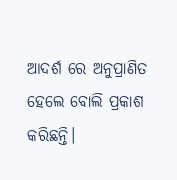ଆଦର୍ଶ ରେ ଅନୁପ୍ରାଣିତ ହେଲେ ବୋଲି ପ୍ରକାଶ କରିଛନ୍ତି।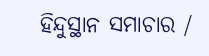ହିନ୍ଦୁସ୍ଥାନ ସମାଚାର /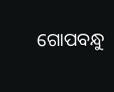ଗୋପବନ୍ଧୁ